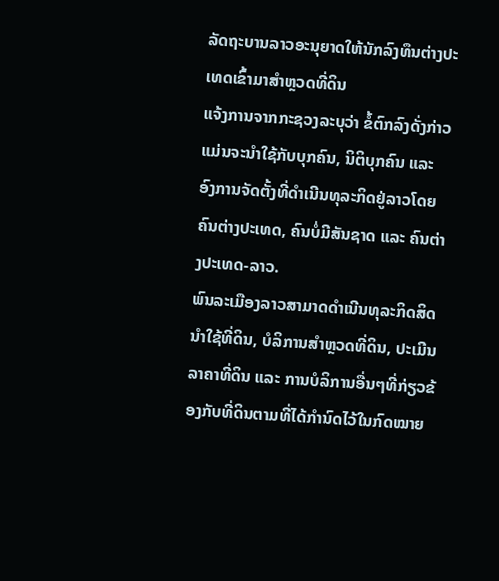ລັດຖະບານລາວອະນຸຍາດໃຫ້ນັກລົງທຶນຕ່າງປະເທດເຂົ້າມາສຳຫຼວດທີ່ດິນ
ແຈ້ງການຈາກກະຊວງລະບຸວ່າ ຂໍ້ຕົກລົງດັ່ງກ່າວແມ່ນຈະນຳໃຊ້ກັບບຸກຄົນ, ນິຕິບຸກຄົນ ແລະ ອົງການຈັດຕັ້ງທີ່ດຳເນີນທຸລະກິດຢູ່ລາວໂດຍຄົນຕ່າງປະເທດ, ຄົນບໍ່ມີສັນຊາດ ແລະ ຄົນຕ່າງປະເທດ-ລາວ.
ພົນລະເມືອງລາວສາມາດດຳເນີນທຸລະກິດສິດນຳໃຊ້ທີ່ດິນ, ບໍລິການສຳຫຼວດທີ່ດິນ, ປະເມີນລາຄາທີ່ດິນ ແລະ ການບໍລິການອື່ນໆທີ່ກ່ຽວຂ້ອງກັບທີ່ດິນຕາມທີ່ໄດ້ກຳນົດໄວ້ໃນກົດໝາຍ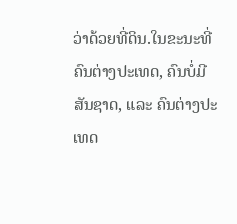ວ່າດ້ວຍທີ່ດິນ.ໃນຂະນະທີ່ຄົນຕ່າງປະເທດ, ຄົນບໍ່ມີສັນຊາດ, ແລະ ຄົນຕ່າງປະເທດ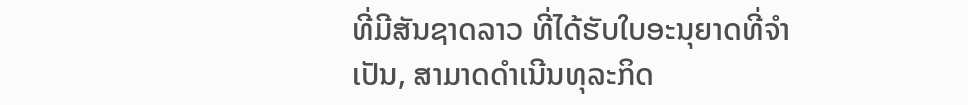ທີ່ມີສັນຊາດລາວ ທີ່ໄດ້ຮັບໃບອະນຸຍາດທີ່ຈໍາເປັນ, ສາມາດດໍາເນີນທຸລະກິດ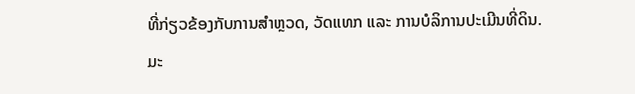ທີ່ກ່ຽວຂ້ອງກັບການສຳຫຼວດ, ວັດແທກ ແລະ ການບໍລິການປະເມີນທີ່ດິນ.
ມະ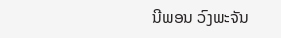ນີພອນ ວົງພະຈັນ